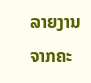ລາຍງານຈາກຄະ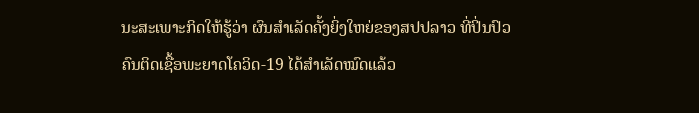ນະສະເພາະກິດໃຫ້ຮູ້ວ່າ ຜົນສຳເລັດຄັ້ງຍິ່ງໃຫຍ່ຂອງສປປລາວ ທີ່ປິ່ນປົວຄົນຕິດເຊື້ອພະຍາດໂຄວິດ-19 ໄດ້ສຳເລັດໝົດແລ້ວ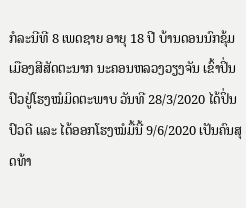ກໍລະນີທີ 8 ເພດຊາຍ ອາຍຸ 18 ປີ ບ້ານດອນນົກຂຸ້ມ ເມືອງສີສັດຕະນາກ ນະຄອນຫລວງວຽງຈັນ ເຂົ້າປິ່ນປົວຢູ່ໂຮງໝໍມິດຕະພາບ ວັນທີ 28/3/2020 ໄດ້ປິ່ນປົວດີ ແລະ ໄດ້ອອກໂຮງໝໍມື້ນີ້ 9/6/2020 ເປັນຄົນສຸດທ້າ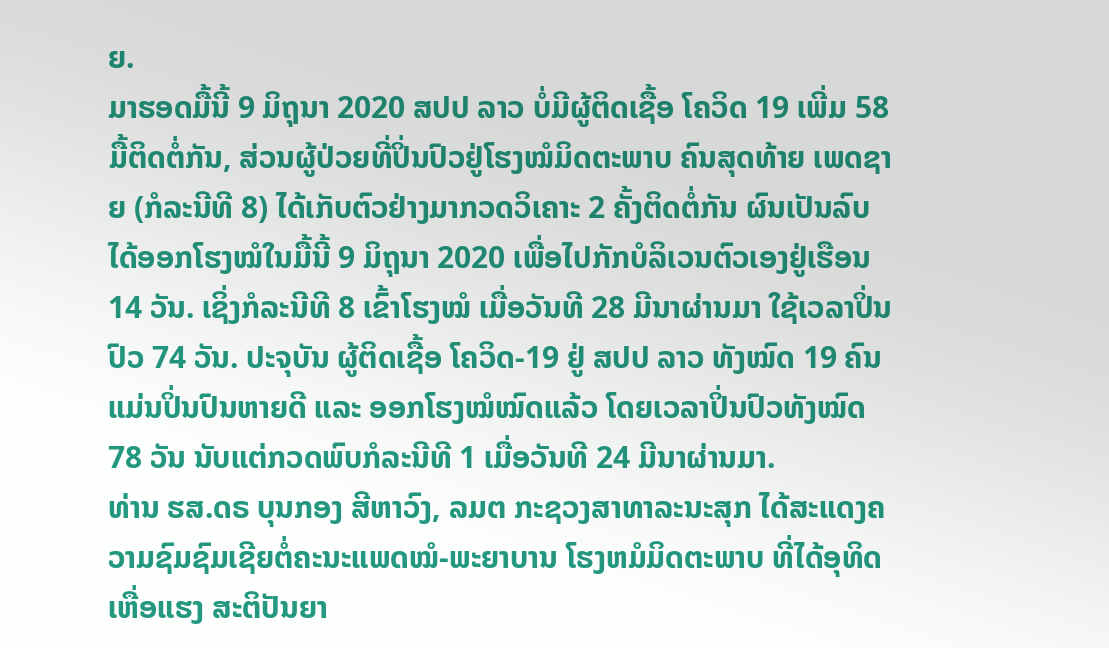ຍ.
ມາຮອດມື້ນີ້ 9 ມິຖຸນາ 2020 ສປປ ລາວ ບໍ່ມີຜູ້ຕິດເຊື້ອ ໂຄວິດ 19 ເພີ່ມ 58 ມື້ຕິດຕໍ່ກັນ, ສ່ວນຜູ້ປ່ວຍທີ່ປິ່ນປົວຢູ່ໂຮງໝໍມິດຕະພາບ ຄົນສຸດທ້າຍ ເພດຊາຍ (ກໍລະນີທີ 8) ໄດ້ເກັບຕົວຢ່າງມາກວດວິເຄາະ 2 ຄັ້ງຕິດຕໍ່ກັນ ຜົນເປັນລົບ ໄດ້ອອກໂຮງໝໍໃນມື້ນີ້ 9 ມິຖຸນາ 2020 ເພື່ອໄປກັກບໍລິເວນຕົວເອງຢູ່ເຮືອນ 14 ວັນ. ເຊິ່ງກໍລະນີທີ 8 ເຂົ້າໂຮງໝໍ ເມື່ອວັນທີ 28 ມີນາຜ່ານມາ ໃຊ້ເວລາປິ່ນປົວ 74 ວັນ. ປະຈຸບັນ ຜູ້ຕິດເຊື້ອ ໂຄວິດ-19 ຢູ່ ສປປ ລາວ ທັງໝົດ 19 ຄົນ ແມ່ນປິ່ນປົນຫາຍດີ ແລະ ອອກໂຮງໝໍໝົດແລ້ວ ໂດຍເວລາປິ່ນປົວທັງໝົດ 78 ວັນ ນັບແຕ່ກວດພົບກໍລະນີທີ 1 ເມື່ອວັນທີ 24 ມີນາຜ່ານມາ.
ທ່ານ ຮສ.ດຣ ບຸນກອງ ສີຫາວົງ, ລມຕ ກະຊວງສາທາລະນະສຸກ ໄດ້ສະແດງຄວາມຊົມຊົມເຊີຍຕໍ່ຄະນະແພດໝໍ-ພະຍາບານ ໂຮງຫມໍມິດຕະພາບ ທີ່ໄດ້ອຸທິດເຫື່ອແຮງ ສະຕິປັນຍາ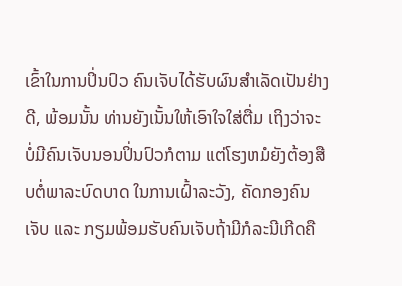ເຂົ້າໃນການປິ່ນປົວ ຄົນເຈັບໄດ້ຮັບຜົນສໍາເລັດເປັນຢ່າງດີ, ພ້ອມນັ້ນ ທ່ານຍັງເນັ້ນໃຫ້ເອົາໃຈໃສ່ຕື່ມ ເຖິງວ່າຈະບໍ່ມີຄົນເຈັບນອນປິ່ນປົວກໍຕາມ ແຕ່ໂຮງຫມໍຍັງຕ້ອງສືບຕໍ່ພາລະບົດບາດ ໃນການເຝົ້າລະວັງ, ຄັດກອງຄົນເຈັບ ແລະ ກຽມພ້ອມຮັບຄົນເຈັບຖ້າມີກໍລະນີເກີດຄື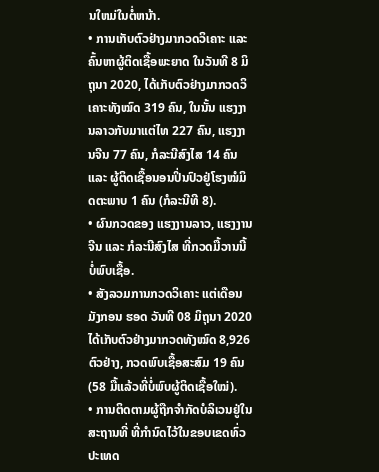ນໃຫມ່ໃນຕໍ່ຫນ້າ.
• ການເກັບຕົວຢ່າງມາກວດວິເຄາະ ແລະ ຄົ້ນຫາຜູ້ຕິດເຊື້ອພະຍາດ ໃນວັນທີ 8 ມິຖຸນາ 2020, ໄດ້ເກັບຕົວຢ່າງມາກວດວິເຄາະທັງໝົດ 319 ຄົນ, ໃນນັ້ນ ແຮງງານລາວກັບມາແຕ່ໄທ 227 ຄົນ, ແຮງງານຈີນ 77 ຄົນ, ກໍລະນີສົງໄສ 14 ຄົນ ແລະ ຜູ້ຕິດເຊື້ອນອນປິ່ນປົວຢູ່ໂຮງໝໍມິດຕະພາບ 1 ຄົນ (ກໍລະນີທີ 8).
• ຜົນກວດຂອງ ແຮງງານລາວ, ແຮງງານຈີນ ແລະ ກໍລະນີສົງໄສ ທີ່ກວດມື້ວານນີ້ ບໍ່ພົບເຊື້ອ.
• ສັງລວມການກວດວິເຄາະ ແຕ່ເດືອນມັງກອນ ຮອດ ວັນທີ 08 ມິຖຸນາ 2020 ໄດ້ເກັບຕົວຢ່າງມາກວດທັງໝົດ 8,926 ຕົວຢ່າງ, ກວດພົບເຊື້ອສະສົມ 19 ຄົນ (58 ມື້ແລ້ວທີ່ບໍ່ພົບຜູ້ຕິດເຊື້ອໃໝ່).
• ການຕິດຕາມຜູ້ຖືກຈຳກັດບໍລິເວນຢູ່ໃນສະຖານທີ່ ທີ່ກຳນົດໄວ້ໃນຂອບເຂດທົ່ວປະເທດ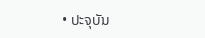• ປະຈຸບັນ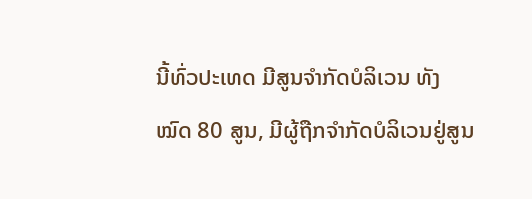ນີ້ທົ່ວປະເທດ ມີສູນຈໍາກັດບໍລິເວນ ທັງໝົດ 80 ສູນ, ມີຜູ້ຖືກຈຳກັດບໍລິເວນຢູ່ສູນ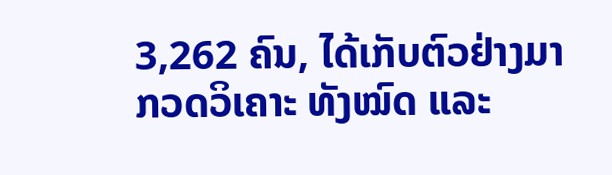3,262 ຄົນ, ໄດ້ເກັບຕົວຢ່າງມາກວດວິເຄາະ ທັງໝົດ ແລະ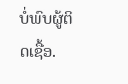ບໍ່ພົບຜູ້ຕິດເຊື້ອ.